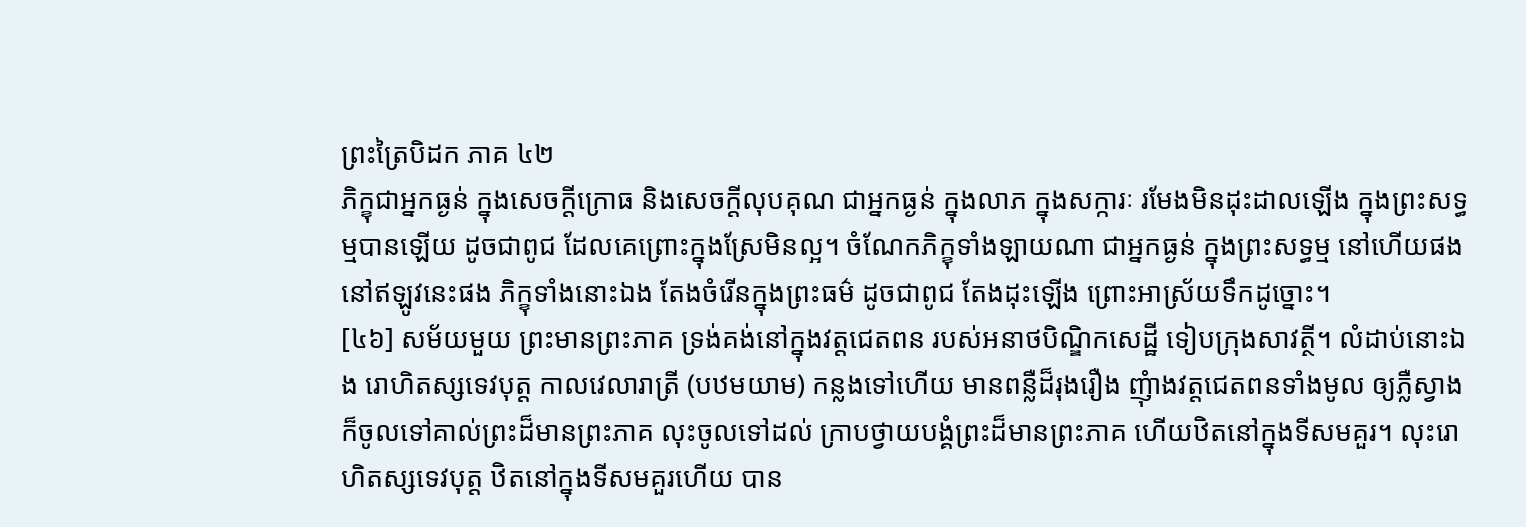ព្រះត្រៃបិដក ភាគ ៤២
ភិក្ខុជាអ្នកធ្ងន់ ក្នុងសេចក្តីក្រោធ និងសេចក្តីលុបគុណ ជាអ្នកធ្ងន់ ក្នុងលាភ ក្នុងសក្ការៈ រមែងមិនដុះដាលឡើង ក្នុងព្រះសទ្ធម្មបានឡើយ ដូចជាពូជ ដែលគេព្រោះក្នុងស្រែមិនល្អ។ ចំណែកភិក្ខុទាំងឡាយណា ជាអ្នកធ្ងន់ ក្នុងព្រះសទ្ធម្ម នៅហើយផង នៅឥឡូវនេះផង ភិក្ខុទាំងនោះឯង តែងចំរើនក្នុងព្រះធម៌ ដូចជាពូជ តែងដុះឡើង ព្រោះអាស្រ័យទឹកដូច្នោះ។
[៤៦] សម័យមួយ ព្រះមានព្រះភាគ ទ្រង់គង់នៅក្នុងវត្តជេតពន របស់អនាថបិណ្ឌិកសេដ្ឋី ទៀបក្រុងសាវត្ថី។ លំដាប់នោះឯង រោហិតស្សទេវបុត្ត កាលវេលារាត្រី (បឋមយាម) កន្លងទៅហើយ មានពន្លឺដ៏រុងរឿង ញុំាងវត្តជេតពនទាំងមូល ឲ្យភ្លឺស្វាង ក៏ចូលទៅគាល់ព្រះដ៏មានព្រះភាគ លុះចូលទៅដល់ ក្រាបថ្វាយបង្គំព្រះដ៏មានព្រះភាគ ហើយឋិតនៅក្នុងទីសមគួរ។ លុះរោហិតស្សទេវបុត្ត ឋិតនៅក្នុងទីសមគួរហើយ បាន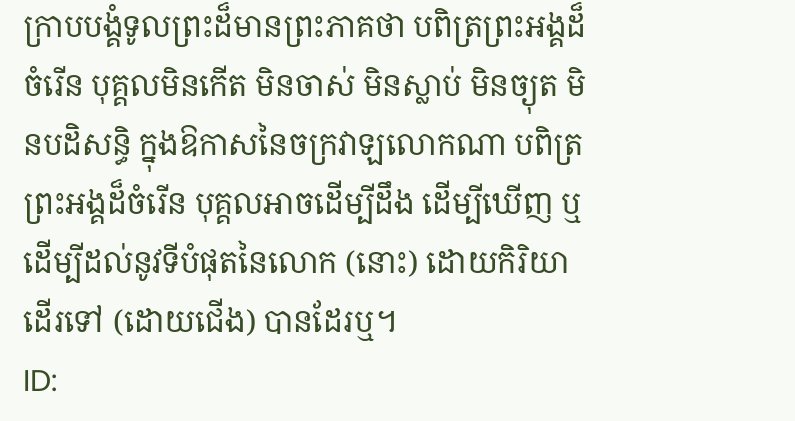ក្រាបបង្គំទូលព្រះដ៏មានព្រះភាគថា បពិត្រព្រះអង្គដ៏ចំរើន បុគ្គលមិនកើត មិនចាស់ មិនស្លាប់ មិនច្យុត មិនបដិសន្ធិ ក្នុងឱកាសនៃចក្រវាឡលោកណា បពិត្រព្រះអង្គដ៏ចំរើន បុគ្គលអាចដើម្បីដឹង ដើម្បីឃើញ ឬដើម្បីដល់នូវទីបំផុតនៃលោក (នោះ) ដោយកិរិយាដើរទៅ (ដោយជើង) បានដែរឬ។
ID: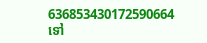636853430172590664
ទៅ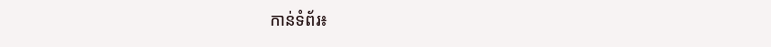កាន់ទំព័រ៖